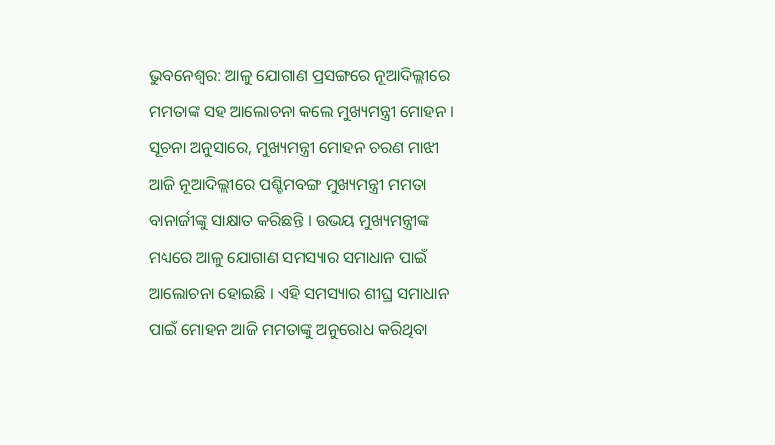ଭୁବନେଶ୍ବର: ଆଳୁ ଯୋଗାଣ ପ୍ରସଙ୍ଗରେ ନୂଆଦିଲ୍ଲୀରେ ମମତାଙ୍କ ସହ ଆଲୋଚନା କଲେ ମୁଖ୍ୟମନ୍ତ୍ରୀ ମୋହନ । ସୂଚନା ଅନୁସାରେ, ମୁଖ୍ୟମନ୍ତ୍ରୀ ମୋହନ ଚରଣ ମାଝୀ ଆଜି ନୂଆଦିଲ୍ଲୀରେ ପଶ୍ଚିମବଙ୍ଗ ମୁଖ୍ୟମନ୍ତ୍ରୀ ମମତା ବାନାର୍ଜୀଙ୍କୁ ସାକ୍ଷାତ କରିଛନ୍ତି । ଉଭୟ ମୁଖ୍ୟମନ୍ତ୍ରୀଙ୍କ ମଧ୍ୟରେ ଆଳୁ ଯୋଗାଣ ସମସ୍ୟାର ସମାଧାନ ପାଇଁ ଆଲୋଚନା ହୋଇଛି । ଏହି ସମସ୍ୟାର ଶୀଘ୍ର ସମାଧାନ ପାଇଁ ମୋହନ ଆଜି ମମତାଙ୍କୁ ଅନୁରୋଧ କରିଥିବା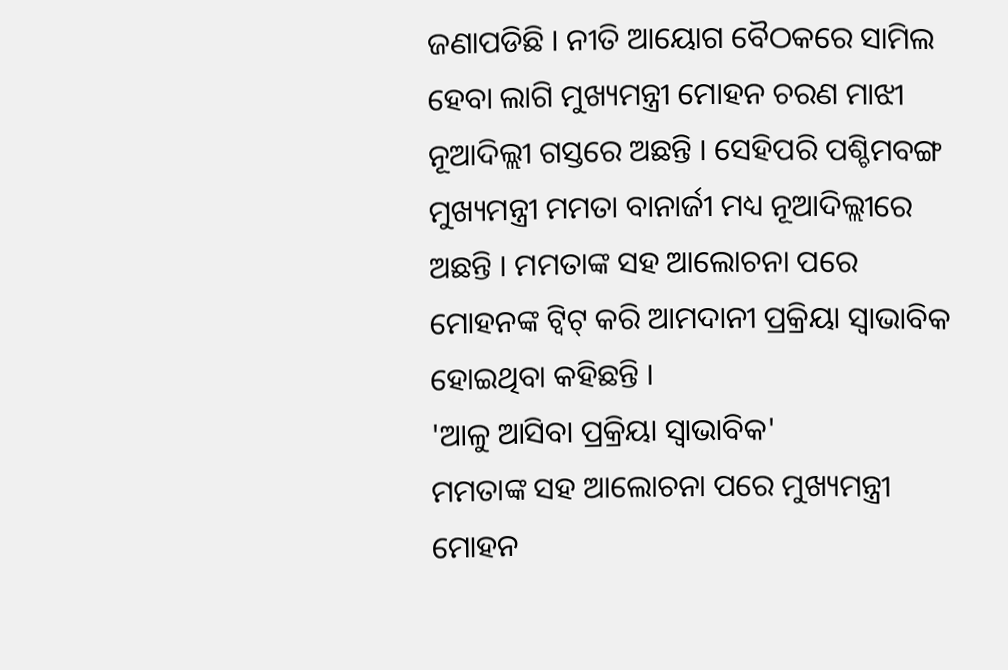ଜଣାପଡିଛି । ନୀତି ଆୟୋଗ ବୈଠକରେ ସାମିଲ ହେବା ଲାଗି ମୁଖ୍ୟମନ୍ତ୍ରୀ ମୋହନ ଚରଣ ମାଝୀ ନୂଆଦିଲ୍ଲୀ ଗସ୍ତରେ ଅଛନ୍ତି । ସେହିପରି ପଶ୍ଚିମବଙ୍ଗ ମୁଖ୍ୟମନ୍ତ୍ରୀ ମମତା ବାନାର୍ଜୀ ମଧ୍ୟ ନୂଆଦିଲ୍ଲୀରେ ଅଛନ୍ତି । ମମତାଙ୍କ ସହ ଆଲୋଚନା ପରେ ମୋହନଙ୍କ ଟ୍ବିଟ୍ କରି ଆମଦାନୀ ପ୍ରକ୍ରିୟା ସ୍ବାଭାବିକ ହୋଇଥିବା କହିଛନ୍ତି ।
'ଆଳୁ ଆସିବା ପ୍ରକ୍ରିୟା ସ୍ବାଭାବିକ'
ମମତାଙ୍କ ସହ ଆଲୋଚନା ପରେ ମୁଖ୍ୟମନ୍ତ୍ରୀ ମୋହନ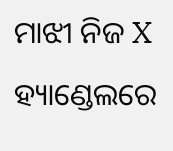ମାଝୀ ନିଜ X ହ୍ୟାଣ୍ଡେଲରେ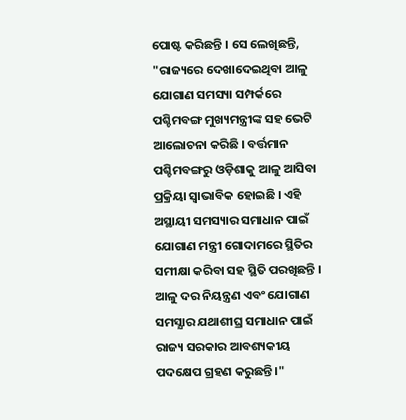ପୋଷ୍ଟ କରିଛନ୍ତି । ସେ ଲେଖିଛନ୍ତି, "ରାଜ୍ୟରେ ଦେଖାଦେଇଥିବା ଆଳୁ ଯୋଗାଣ ସମସ୍ୟା ସମ୍ପର୍କରେ ପଶ୍ଚିମବଙ୍ଗ ମୁଖ୍ୟମନ୍ତ୍ରୀଙ୍କ ସହ ଭେଟି ଆଲୋଚନା କରିଛି । ବର୍ତ୍ତମାନ ପଶ୍ଚିମବଙ୍ଗରୁ ଓଡ଼ିଶାକୁ ଆଳୁ ଆସିବା ପ୍ରକ୍ରିୟା ସ୍ଵାଭାବିକ ହୋଇଛି । ଏହି ଅସ୍ଥାୟୀ ସମସ୍ୟାର ସମାଧାନ ପାଇଁ ଯୋଗାଣ ମନ୍ତ୍ରୀ ଗୋଦାମରେ ସ୍ଥିତିର ସମୀକ୍ଷା କରିବା ସହ ସ୍ଥିତି ପରଖିଛନ୍ତି । ଆଳୁ ଦର ନିୟନ୍ତ୍ରଣ ଏବଂ ଯୋଗାଣ ସମସ୍ଯାର ଯଥାଶୀଘ୍ର ସମାଧାନ ପାଇଁ ରାଜ୍ୟ ସରକାର ଆବଶ୍ୟକୀୟ ପଦକ୍ଷେପ ଗ୍ରହଣ କରୁଛନ୍ତି ।"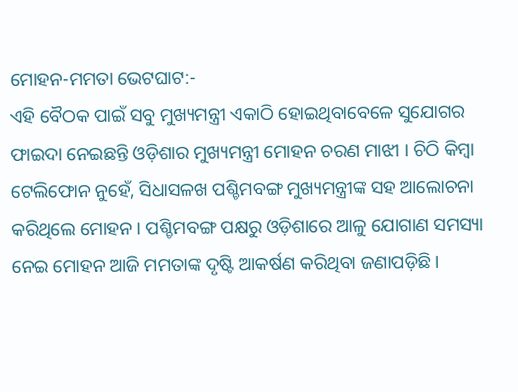ମୋହନ-ମମତା ଭେଟଘାଟ:-
ଏହି ବୈଠକ ପାଇଁ ସବୁ ମୁଖ୍ୟମନ୍ତ୍ରୀ ଏକାଠି ହୋଇଥିବାବେଳେ ସୁଯୋଗର ଫାଇଦା ନେଇଛନ୍ତି ଓଡ଼ିଶାର ମୁଖ୍ୟମନ୍ତ୍ରୀ ମୋହନ ଚରଣ ମାଝୀ । ଚିଠି କିମ୍ବା ଟେଲିଫୋନ ନୁହେଁ, ସିଧାସଳଖ ପଶ୍ଚିମବଙ୍ଗ ମୁଖ୍ୟମନ୍ତ୍ରୀଙ୍କ ସହ ଆଲୋଚନା କରିଥିଲେ ମୋହନ । ପଶ୍ଚିମବଙ୍ଗ ପକ୍ଷରୁ ଓଡ଼ିଶାରେ ଆଳୁ ଯୋଗାଣ ସମସ୍ୟା ନେଇ ମୋହନ ଆଜି ମମତାଙ୍କ ଦୃଷ୍ଟି ଆକର୍ଷଣ କରିଥିବା ଜଣାପଡ଼ିଛି ।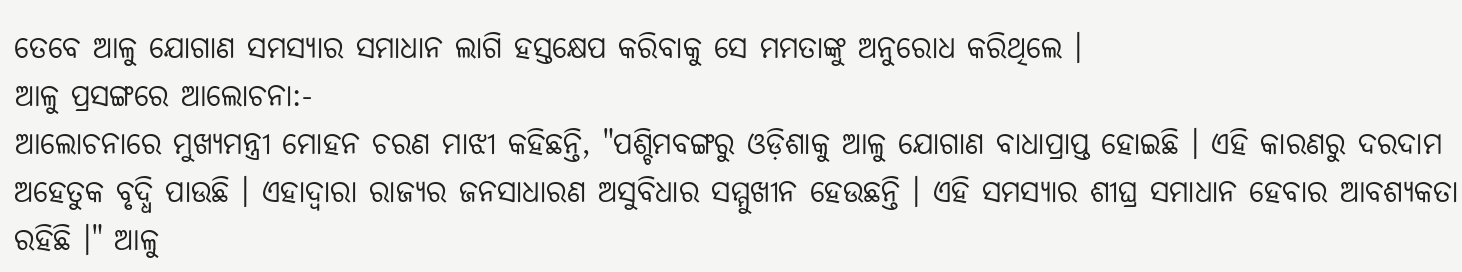ତେବେ ଆଳୁ ଯୋଗାଣ ସମସ୍ୟାର ସମାଧାନ ଲାଗି ହସ୍ତକ୍ଷେପ କରିବାକୁ ସେ ମମତାଙ୍କୁ ଅନୁରୋଧ କରିଥିଲେ ।
ଆଳୁ ପ୍ରସଙ୍ଗରେ ଆଲୋଚନା:-
ଆଲୋଚନାରେ ମୁଖ୍ୟମନ୍ତ୍ରୀ ମୋହନ ଚରଣ ମାଝୀ କହିଛନ୍ତି, "ପଶ୍ଚିମବଙ୍ଗରୁ ଓଡ଼ିଶାକୁ ଆଳୁ ଯୋଗାଣ ବାଧାପ୍ରାପ୍ତ ହୋଇଛି । ଏହି କାରଣରୁ ଦରଦାମ ଅହେତୁକ ବୃଦ୍ଧି ପାଉଛି । ଏହାଦ୍ବାରା ରାଜ୍ୟର ଜନସାଧାରଣ ଅସୁବିଧାର ସମ୍ମୁଖୀନ ହେଉଛନ୍ତି । ଏହି ସମସ୍ୟାର ଶୀଘ୍ର ସମାଧାନ ହେବାର ଆବଶ୍ୟକତା ରହିଛି ।" ଆଳୁ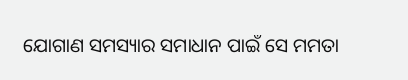ଯୋଗାଣ ସମସ୍ୟାର ସମାଧାନ ପାଇଁ ସେ ମମତା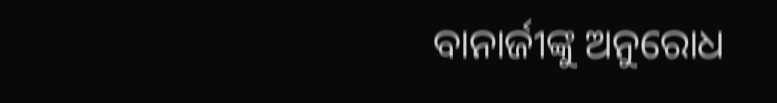ବାନାର୍ଜୀଙ୍କୁ ଅନୁରୋଧ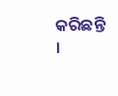କରିଛନ୍ତି ।